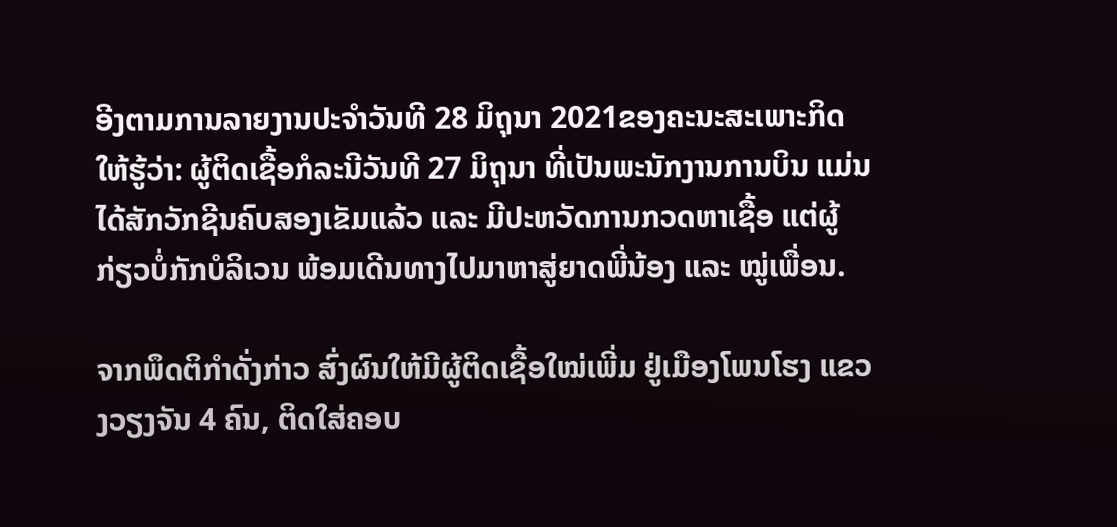ອີງຕາມການລາຍງານປະຈຳວັນທີ 28 ມິຖຸນາ 2021ຂອງຄະນະສະເພາະກິດໃຫ້ຮູ້ວ່າ: ຜູ້ຕິດເຊື້ອກໍລະນີວັນທີ 27 ມິຖຸນາ ທີ່ເປັນພະນັກງານການບິນ ແມ່ນໄດ້ສັກວັກຊີນຄົບສອງເຂັມແລ້ວ ແລະ ມີປະຫວັດການກວດຫາເຊື້ອ ແຕ່ຜູ້ກ່ຽວບໍ່ກັກບໍລິເວນ ພ້ອມເດີນທາງໄປມາຫາສູ່ຍາດພີ່ນ້ອງ ແລະ ໝູ່ເພື່ອນ.

ຈາກພຶດຕິກຳດັ່ງກ່າວ ສົ່ງຜົນໃຫ້ມີຜູ້ຕິດເຊື້ອໃໝ່ເພີ່ມ ຢູ່ເມືອງໂພນໂຮງ ແຂວງວຽງຈັນ 4 ຄົນ, ຕິດໃສ່ຄອບ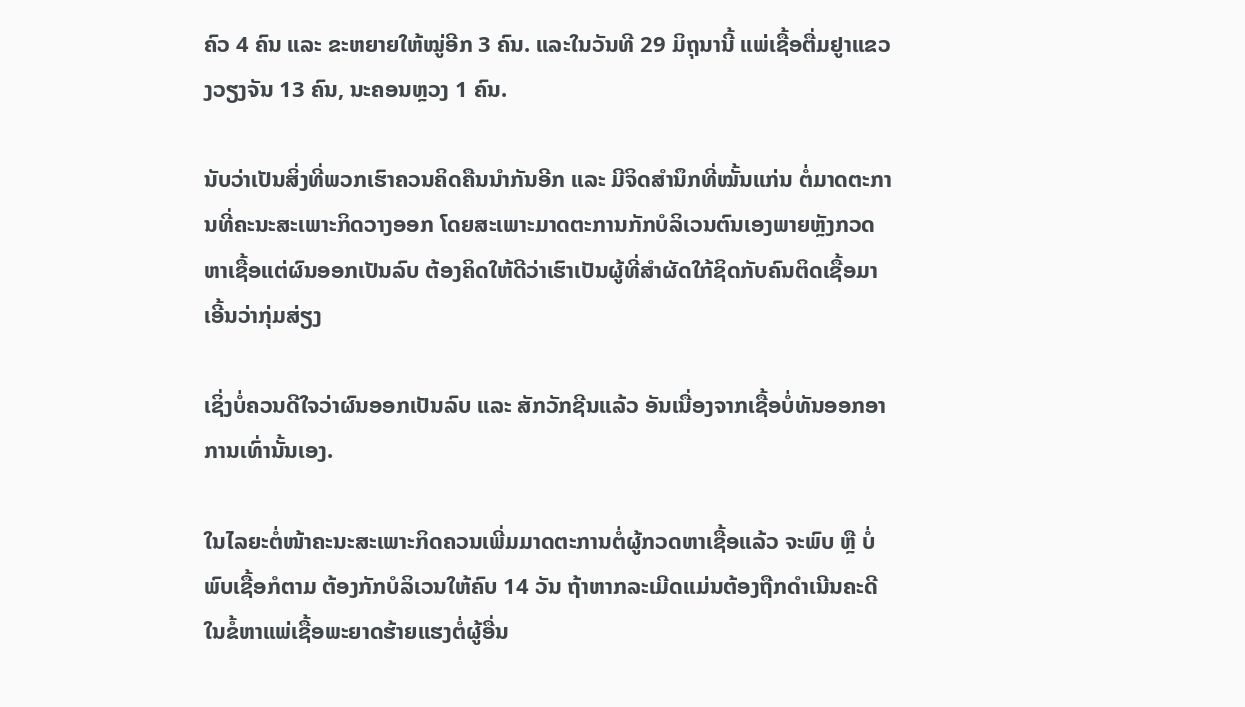ຄົວ 4 ຄົນ ແລະ ຂະຫຍາຍໃຫ້ໝູ່ອີກ 3 ຄົນ. ແລະໃນວັນທີ 29 ມິຖຸນານີ້ ແພ່ເຊື້ອຕື່ມຢູາແຂວງວຽງຈັນ 13 ຄົນ, ນະຄອນຫຼວງ 1 ຄົນ.

ນັບວ່າເປັນສິ່ງທີ່ພວກເຮົາຄວນຄິດຄືນນຳກັນອີກ ແລະ ມີຈິດສຳນຶກທີ່ໝັ້ນແກ່ນ ຕໍ່ມາດຕະການທີ່ຄະນະສະເພາະກິດວາງອອກ ໂດຍສະເພາະມາດຕະການກັກບໍລິເວນຕົນເອງພາຍຫຼັງກວດຫາເຊື້ອແຕ່ຜົນອອກເປັນລົບ ຕ້ອງຄິດໃຫ້ດີວ່າເຮົາເປັນຜູ້ທີ່ສຳຜັດໃກ້ຊິດກັບຄົນຕິດເຊື້ອມາ ເອີ້ນວ່າກຸ່ມສ່ຽງ

ເຊິ່ງບໍ່ຄວນດີໃຈວ່າຜົນອອກເປັນລົບ ແລະ ສັກວັກຊີນແລ້ວ ອັນເນື່ອງຈາກເຊື້ອບໍ່ທັນອອກອາການເທົ່ານັ້ນເອງ.

ໃນໄລຍະຕໍ່ໜ້າຄະນະສະເພາະກິດຄວນເພີ່ມມາດຕະການຕໍ່ຜູ້ກວດຫາເຊື້ອແລ້ວ ຈະພົບ ຫຼື ບໍ່ພົບເຊື້ອກໍຕາມ ຕ້ອງກັກບໍລິເວນໃຫ້ຄົບ 14 ວັນ ຖ້າຫາກລະເມີດແມ່ນຕ້ອງຖືກດຳເນີນຄະດີໃນຂໍ້ຫາແພ່ເຊື້ອພະຍາດຮ້າຍແຮງຕໍ່ຜູ້ອື່ນ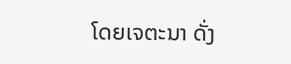ໂດຍເຈຕະນາ ດັ່ງ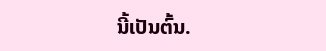ນີ້ເປັນຕົ້ນ.